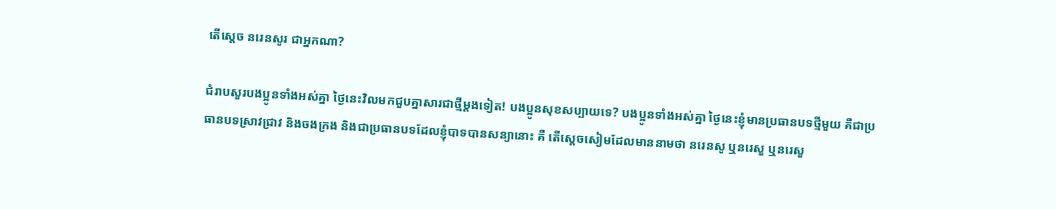តើស្តេច នរេនសូរ ជាអ្នកណា?

ជំរាបសួរបងប្អូនទាំងអស់គ្នា ថ្ងៃនេះវិលមកជួបគ្នាសារជាថ្មីម្តងទៀត! បងប្អូនសុខសប្បាយទេ? បងប្អូនទាំងអស់គ្នា ថ្ងៃនេះខ្ញុំមានប្រធានបទថ្មីមួយ គឺជាប្រធានបទស្រាវជ្រាវ និងចងក្រង និងជាប្រធានបទដែលខ្ញុំបាទបានសន្យានោះ គឺ តើស្តេចសៀមដែលមាននាមថា នរេនសូ ឬនរេសួ ឬនរេសួ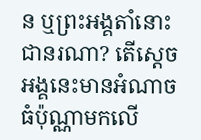ន ឬព្រះអង្គតាំនោះជានរណា? តើស្តេចអង្គនេះមានអំណាចធំប៉ុណ្ណាមកលើ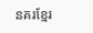នគរខ្មែរ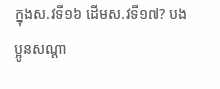ក្នុងស.វទី១៦ ដើមស.វទី១៧? បងប្អូនសណ្តា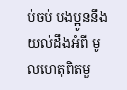ប់ចប់ បងប្អូននឹងយល់ដឹងអំពី មូលហេតុពិតមួ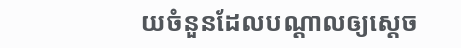យចំនួនដែលបណ្តាលឲ្យស្តេច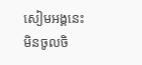សៀមអង្គនេះ មិនចូលចិ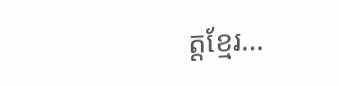ត្តខ្មែរ…